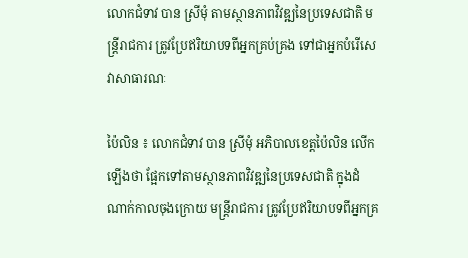លោកជំទាវ បាន ស្រីមុំ តាមស្ថានភាពវិវឌ្ឍនៃប្រទេសជាតិ មន្ត្រីរាជការ ត្រូវប្រែឥរិយាបទពីអ្នកគ្រប់គ្រង ទៅជាអ្នកបំរើសេវាសាធារណៈ

ប៉ៃលិន ៖ លោកជំទាវ បាន ស្រីមុំ អភិបាលខេត្តប៉ៃលិន លើកឡើងថា ផ្អែកទៅតាមស្ថានភាពវិវឌ្ឍនៃប្រទេសជាតិ ក្នុងដំណាក់កាលចុងក្រោយ មន្ត្រីរាជការ ត្រូវប្រែឥរិយាបទពីអ្នកគ្រ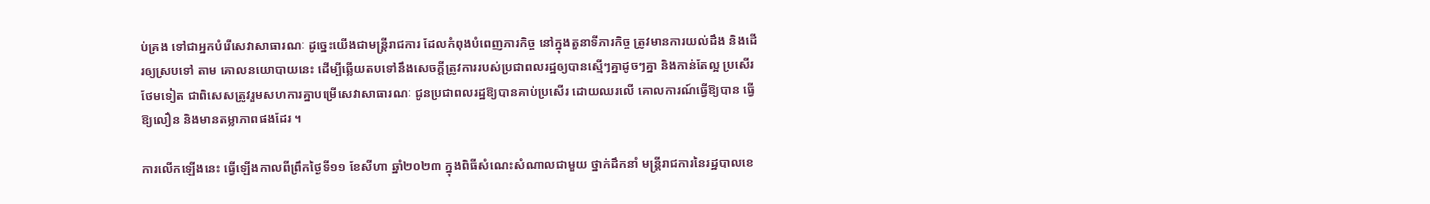ប់គ្រង ទៅជាអ្នកបំរើសេវាសាធារណៈ ដូច្នេះយើងជាមន្ត្រីរាជការ ដែលកំពុងបំពេញភារកិច្ច នៅក្នុងតួនាទីភារកិច្ច ត្រូវមានការយល់ដឹង និងដើរឲ្យស្របទៅ តាម គោលនយោបាយនេះ ដើម្បីឆ្លើយតបទៅនឹងសេចក្ដីត្រូវការរបស់ប្រជាពលរដ្ឋឲ្យបានស្មើៗគ្នាដូចៗគ្នា និងកាន់តែល្អ ប្រសើរ ថែមទៀត ជាពិសេសត្រូវរួមសហការគ្នាបម្រើសេវាសាធារណៈ ជូនប្រជាពលរដ្ឋឱ្យបានគាប់ប្រសើរ ដោយឈរលើ គោលការណ៍ធ្វើឱ្យបាន ធ្វើឱ្យលឿន និងមានតម្លាភាពផងដែរ ។

ការលើកឡើងនេះ ធ្វើឡើងកាលពីព្រឹកថ្ងៃទី១១ ខែសីហា ឆ្នាំ២០២៣ ក្នុងពិធីសំណេះសំណាលជាមួយ ថ្នាក់ដឹកនាំ មន្ត្រីរាជការនៃរដ្ឋបាលខេ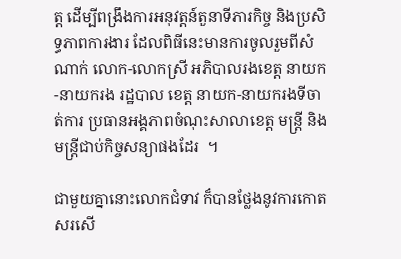ត្ត ដើម្បីពង្រឹងការអនុវត្តន៍តួនាទីភារកិច្ច និងប្រសិទ្ធភាពការងារ ដែលពិធីនេះមានការចូលរួមពីសំណាក់ លោក-លោកស្រី អភិបាលរងខេត្ត នាយក-នាយករង រដ្ឋបាល ខេត្ត នាយក-នាយករងទីចាត់ការ ប្រធានអង្គភាពចំណុះសាលាខេត្ត មន្ត្រី និងមន្ត្រីជាប់កិច្ចសន្យាផងដែរ  ។

ជាមួយគ្នានោះលោកជំទាវ ក៏បានថ្លែងនូវការកោតសរសើ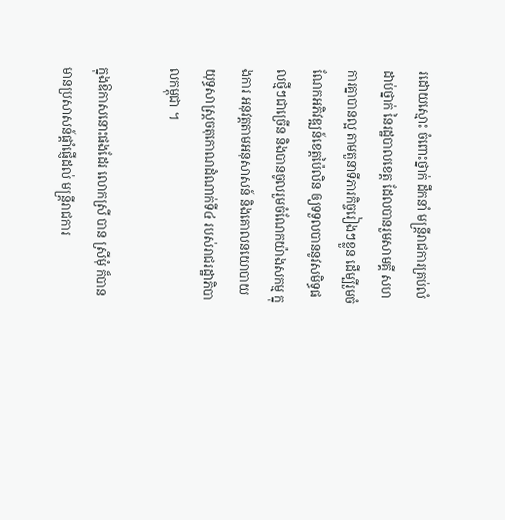រដោយស្មោះ ចំពោះថ្នាក់ ដឹកនាំ មន្ត្រីរាជការគ្រប់លំដាប់ថ្នាក់ នៃរដ្ឋបាលខេត្ត ដែលបានរួមសាមគ្គី សហការគ្នាបានល្អ តាមតួនាទីភារកិច្ចរៀងៗខ្លួន ដើម្បីរួមចំណែកអភិវឌ្ឍន៍ខេត្តប៉ៃលិន ឲ្យទទួលបាននូវសមិទ្ធផលថ្មីៗជាច្រើន និងបានចូលរួមចំណែកយ៉ាងសកម្ម ក្នុងការ អនុវត្តតាមអនុសាសន៍ និងគោលនយោបាយយុទ្ធសាស្ត្រចតុកោណដំណាក់ទី៤ របស់រាជរដ្ឋាភិបាលកម្ពុជា ។

ក្នុងឱកាសនោះផងដែរ លោកស្រី បាន ស្រីមុំ ក៏បានមានប្រសាសន៍ផ្តាំផ្ញើដល់ មន្ត្រីរាជការ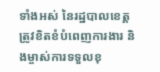ទាំងអស់ នៃរដ្ឋបាលខេត្ត ត្រូវខិតខំបំពេញការងារ និងម្ចាស់ការទទួលខុ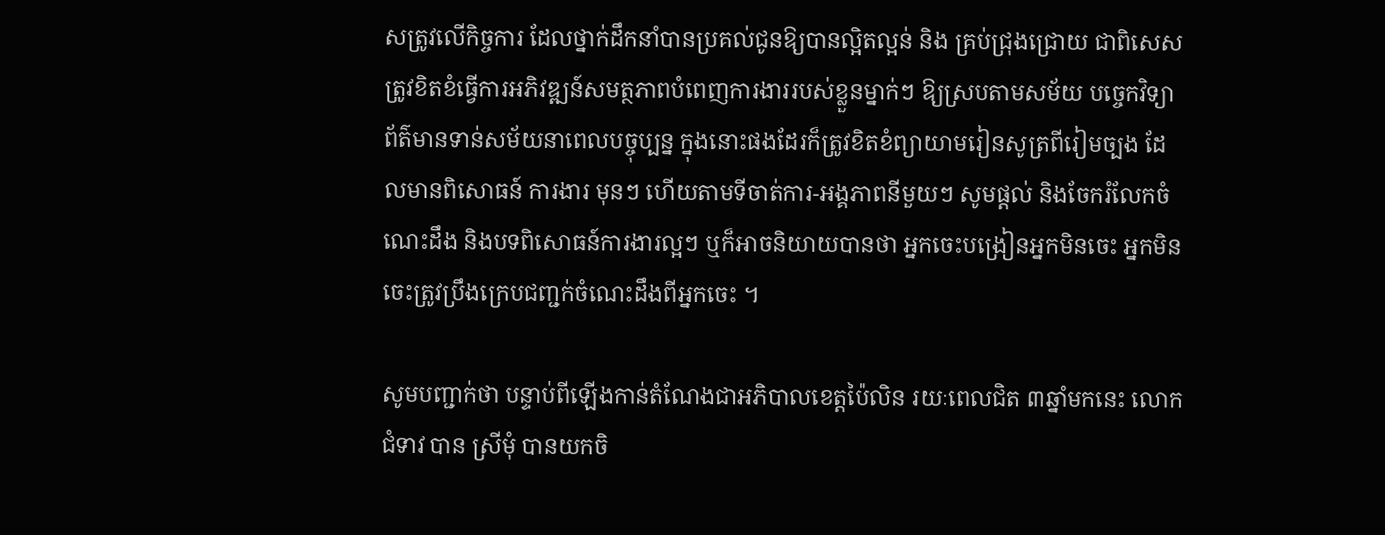សត្រូវលើកិច្ចការ ដែលថ្នាក់ដឹកនាំបានប្រគល់ជូនឱ្យបានល្អិតល្អន់ និង គ្រប់ជ្រុងជ្រោយ ជាពិសេសត្រូវខិតខំធ្វើការអភិវឌ្ឍន៍សមត្ថភាពបំពេញការងាររបស់ខ្លួនម្នាក់ៗ ឱ្យស្របតាមសម័យ បច្ចេកវិទ្យា ព័ត៌មានទាន់សម័យនាពេលបច្ចុប្បន្ន ក្នុងនោះផងដែរក៏ត្រូវខិតខំព្យាយាមរៀនសូត្រពីរៀមច្បង ដែលមានពិសោធន៍ ការងារ មុនៗ ហើយតាមទីចាត់ការ-អង្គភាពនីមួយៗ សូមផ្ដល់ និងចែករំលែកចំណេះដឹង និងបទពិសោធន៍ការងារល្អៗ ឬក៏អាចនិយាយបានថា អ្នកចេះបង្រៀនអ្នកមិនចេះ អ្នកមិនចេះត្រូវប្រឹងក្រេបជញ្ជក់ចំណេះដឹងពីអ្នកចេះ ។

សូមបញ្ជាក់ថា បន្ទាប់ពីឡើងកាន់តំណែងជាអភិបាលខេត្តប៉ៃលិន រយៈពេលជិត ៣ឆ្នាំមកនេះ លោកជំទាវ បាន ស្រីមុំ បានយកចិ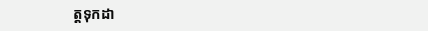ត្តទុកដា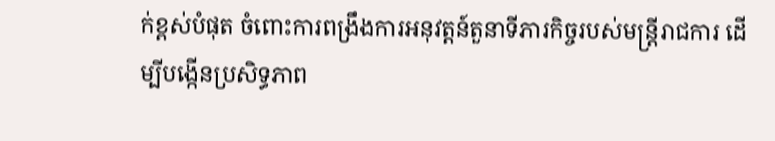ក់ខ្ពស់បំផុត ចំពោះការពង្រឹងការអនុវត្តន៍តួនាទីភារកិច្ចរបស់មន្ត្រីរាជការ ដើម្បីបង្កើនប្រសិទ្ធភាព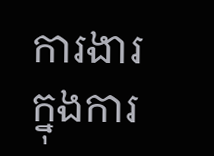ការងារ ក្នុងការ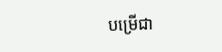បម្រើជា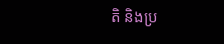តិ និងប្រ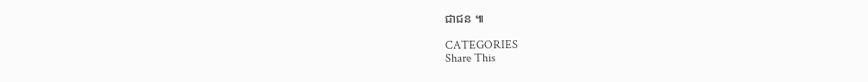ជាជន ៕

CATEGORIES
Share This